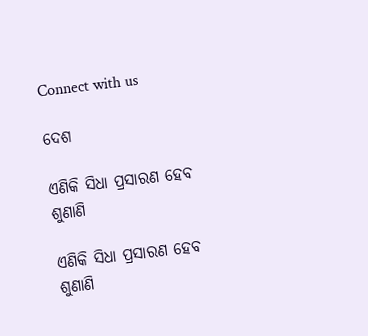Connect with us

ଦେଶ

ଏଣିକି ସିଧା ପ୍ରସାରଣ ହେବ ଶୁଣାଣି

ଏଣିକି ସିଧା ପ୍ରସାରଣ ହେବ ଶୁଣାଣି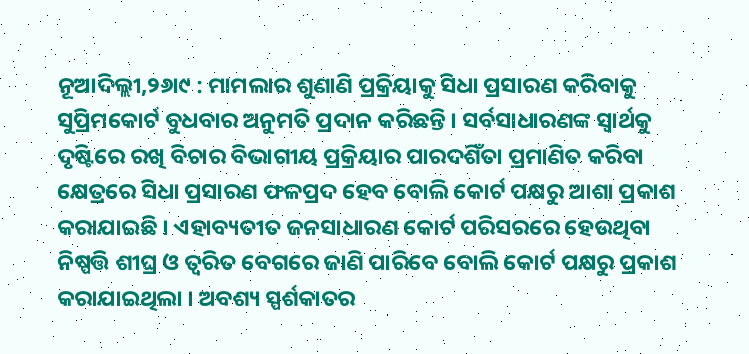ନୂଆଦିଲ୍ଲୀ,୨୬ା୯ : ମାମଲାର ଶୁଣାଣି ପ୍ରକ୍ରିୟାକୁ ସିଧା ପ୍ରସାରଣ କରିବାକୁ ସୁପ୍ରିମକୋର୍ଟ ବୁଧବାର ଅନୁମତି ପ୍ରଦାନ କରିଛନ୍ତି । ସର୍ବସାଧାରଣଙ୍କ ସ୍ୱାର୍ଥକୁ ଦୃଷ୍ଟିରେ ରଖି ବିଚାର ବିଭାଗୀୟ ପ୍ରକ୍ରିୟାର ପାରଦଶିଁତା ପ୍ରମାଣିତ କରିବା କ୍ଷେତ୍ରରେ ସିଧା ପ୍ରସାରଣ ଫଳପ୍ରଦ ହେବ ବୋଲି କୋର୍ଟ ପକ୍ଷରୁ ଆଶା ପ୍ରକାଶ କରାଯାଇଛି । ଏହାବ୍ୟତୀତ ଜନସାଧାରଣ କୋର୍ଟ ପରିସରରେ ହେଉଥିବା ନିଷ୍ପତ୍ତି ଶୀଘ୍ର ଓ ତ୍ୱରିତ ବେଗରେ ଜାଣି ପାରିବେ ବୋଲି କୋର୍ଟ ପକ୍ଷରୁ ପ୍ରକାଶ କରାଯାଇଥିଲା । ଅବଶ୍ୟ ସ୍ପର୍ଶକାତର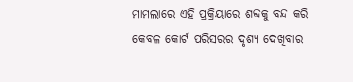ମାମଲାରେ ଏହି ପ୍ରକ୍ରିୟାରେ ଶବ୍ଦକୁ ବନ୍ଦ କରି କେବଳ କୋର୍ଟ ପରିସରର ଦୃଶ୍ୟ ଦେଖିବାର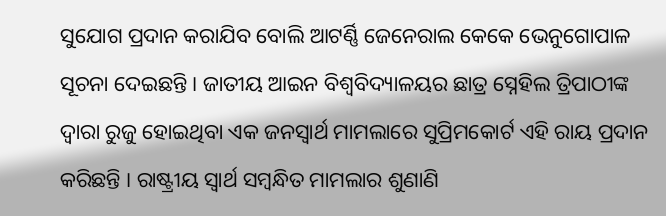ସୁଯୋଗ ପ୍ରଦାନ କରାଯିବ ବୋଲି ଆଟର୍ଣ୍ଣି ଜେନେରାଲ କେକେ ଭେନୁଗୋପାଳ ସୂଚନା ଦେଇଛନ୍ତି । ଜାତୀୟ ଆଇନ ବିଶ୍ୱବିଦ୍ୟାଳୟର ଛାତ୍ର ସ୍ନେହିଲ ତ୍ରିପାଠୀଙ୍କ ଦ୍ୱାରା ରୁଜୁ ହୋଇଥିବା ଏକ ଜନସ୍ୱାର୍ଥ ମାମଲାରେ ସୁପ୍ରିମକୋର୍ଟ ଏହି ରାୟ ପ୍ରଦାନ କରିଛନ୍ତି । ରାଷ୍ଟ୍ରୀୟ ସ୍ୱାର୍ଥ ସମ୍ବନ୍ଧିତ ମାମଲାର ଶୁଣାଣି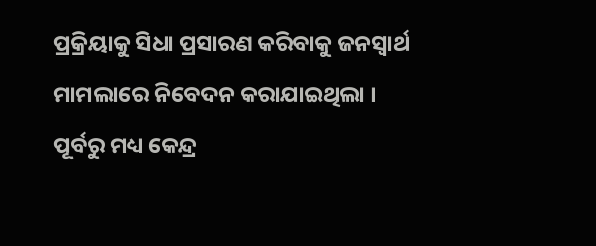ପ୍ରକ୍ରିୟାକୁ ସିଧା ପ୍ରସାରଣ କରିବାକୁ ଜନସ୍ୱାର୍ଥ ମାମଲାରେ ନିବେଦନ କରାଯାଇଥିଲା । ପୂର୍ବରୁ ମଧ୍ୟ କେନ୍ଦ୍ର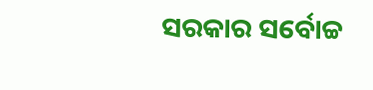ସରକାର ସର୍ବୋଚ୍ଚ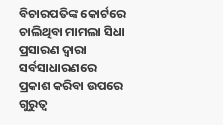ବିଚାରପତିଙ୍କ କୋର୍ଟରେ ଚାଲିଥିବା ମାମଲା ସିଧା ପ୍ରସାରଣ ଦ୍ୱାରା ସର୍ବସାଧାରଣରେ ପ୍ରକାଶ କରିବା ଉପରେ ଗୁରୁତ୍ୱ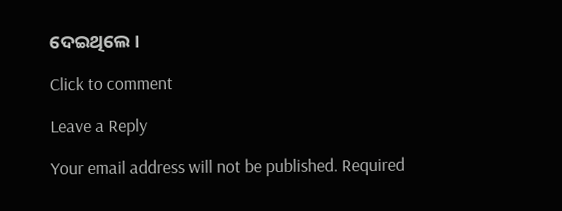ଦେଇଥିଲେ ।

Click to comment

Leave a Reply

Your email address will not be published. Required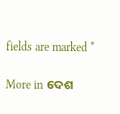fields are marked *

More in ଦେଶ